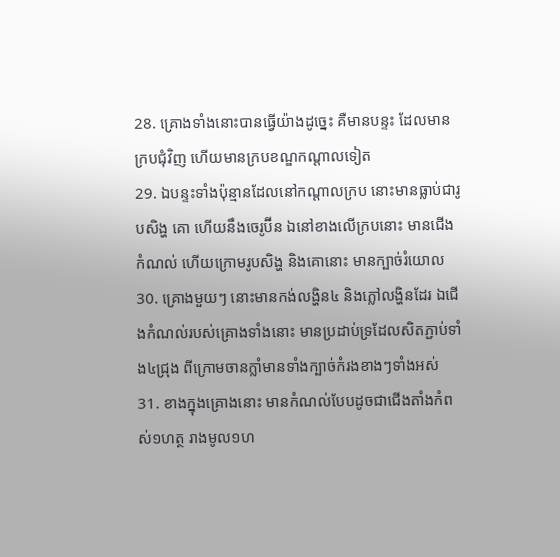28. គ្រោងទាំងនោះបានធ្វើយ៉ាងដូច្នេះ គឺមានបន្ទះ ដែលមានក្របជុំវិញ ហើយមានក្របខណ្ឌកណ្តាលទៀត
29. ឯបន្ទះទាំងប៉ុន្មានដែលនៅកណ្តាលក្រប នោះមានធ្លាប់ជារូបសិង្ហ គោ ហើយនឹងចេរូប៊ីន ឯនៅខាងលើក្របនោះ មានជើងកំណល់ ហើយក្រោមរូបសិង្ហ និងគោនោះ មានក្បាច់រំយោល
30. គ្រោងមួយៗ នោះមានកង់លង្ហិន៤ និងភ្លៅលង្ហិនដែរ ឯជើងកំណល់របស់គ្រោងទាំងនោះ មានប្រដាប់ទ្រដែលសិតភ្ជាប់ទាំង៤ជ្រុង ពីក្រោមចានក្លាំមានទាំងក្បាច់កំរងខាងៗទាំងអស់
31. ខាងក្នុងគ្រោងនោះ មានកំណល់បែបដូចជាជើងតាំងកំពស់១ហត្ថ រាងមូល១ហ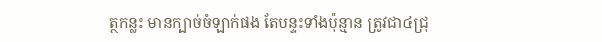ត្ថកន្លះ មានក្បាច់ចំឡាក់ផង តែបន្ទះទាំងប៉ុន្មាន ត្រូវជា៤ជ្រុ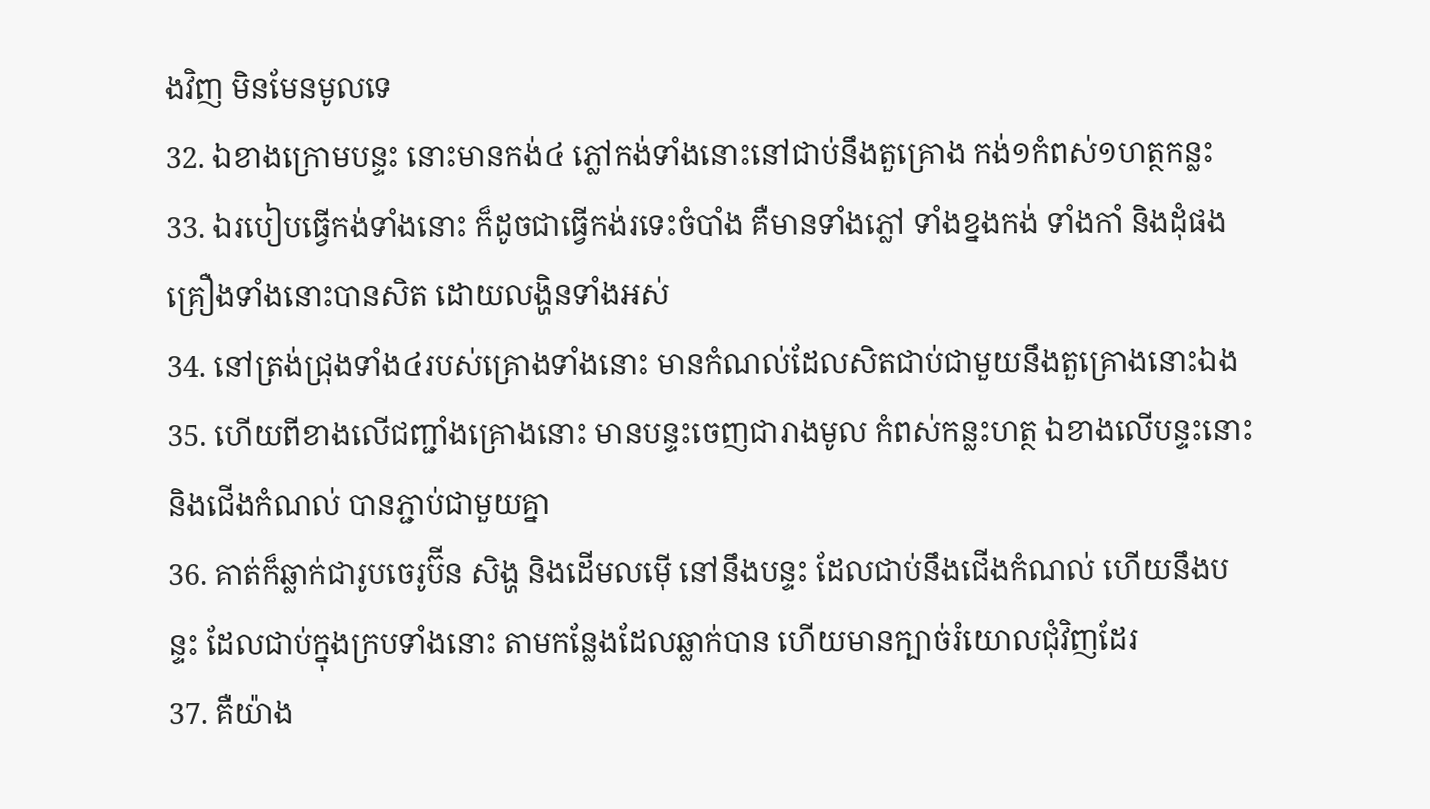ងវិញ មិនមែនមូលទេ
32. ឯខាងក្រោមបន្ទះ នោះមានកង់៤ ភ្លៅកង់ទាំងនោះនៅជាប់នឹងតួគ្រោង កង់១កំពស់១ហត្ថកន្លះ
33. ឯរបៀបធ្វើកង់ទាំងនោះ ក៏ដូចជាធ្វើកង់រទេះចំបាំង គឺមានទាំងភ្លៅ ទាំងខ្នងកង់ ទាំងកាំ និងដុំផង គ្រឿងទាំងនោះបានសិត ដោយលង្ហិនទាំងអស់
34. នៅត្រង់ជ្រុងទាំង៤របស់គ្រោងទាំងនោះ មានកំណល់ដែលសិតជាប់ជាមួយនឹងតួគ្រោងនោះឯង
35. ហើយពីខាងលើជញ្ជាំងគ្រោងនោះ មានបន្ទះចេញជារាងមូល កំពស់កន្លះហត្ថ ឯខាងលើបន្ទះនោះ និងជើងកំណល់ បានភ្ជាប់ជាមួយគ្នា
36. គាត់ក៏ឆ្លាក់ជារូបចេរូប៊ីន សិង្ហ និងដើមលម៉ើ នៅនឹងបន្ទះ ដែលជាប់នឹងជើងកំណល់ ហើយនឹងបន្ទះ ដែលជាប់ក្នុងក្របទាំងនោះ តាមកន្លែងដែលឆ្លាក់បាន ហើយមានក្បាច់រំយោលជុំវិញដែរ
37. គឺយ៉ាង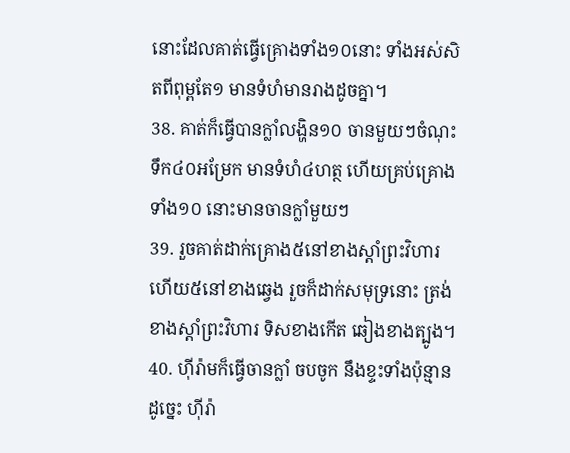នោះដែលគាត់ធ្វើគ្រោងទាំង១០នោះ ទាំងអស់សិតពីពុម្ពតែ១ មានទំហំមានរាងដូចគ្នា។
38. គាត់ក៏ធ្វើបានក្លាំលង្ហិន១០ ចានមួយៗចំណុះទឹក៤០អម្រែក មានទំហំ៤ហត្ថ ហើយគ្រប់គ្រោងទាំង១០ នោះមានចានក្លាំមួយៗ
39. រួចគាត់ដាក់គ្រោង៥នៅខាងស្តាំព្រះវិហារ ហើយ៥នៅខាងឆ្វេង រួចក៏ដាក់សមុទ្រនោះ ត្រង់ខាងស្តាំព្រះវិហារ ទិសខាងកើត ឆៀងខាងត្បូង។
40. ហ៊ីរ៉ាមក៏ធ្វើចានក្លាំ ចបចូក នឹងខ្ទះទាំងប៉ុន្មាន ដូច្នេះ ហ៊ីរ៉ា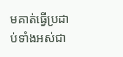មគាត់ធ្វើប្រដាប់ទាំងអស់ជា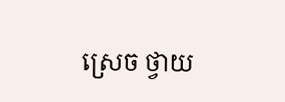ស្រេច ថ្វាយ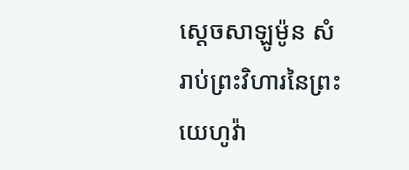ស្តេចសាឡូម៉ូន សំរាប់ព្រះវិហារនៃព្រះយេហូវ៉ា